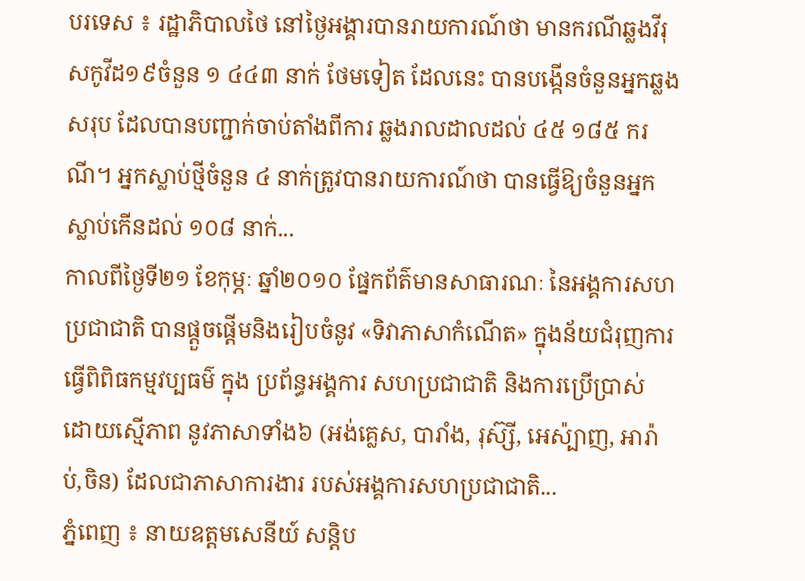បរទេស ៖ រដ្ឋាភិបាលថៃ នៅថ្ងៃអង្គារបានរាយការណ៍ថា មានករណីឆ្លងវីរុសកូវីដ១៩ចំនួន ១ ៤៤៣ នាក់ ថែមទៀត ដែលនេះ បានបង្កើនចំនួនអ្នកឆ្លងសរុប ដែលបានបញ្ជាក់ចាប់តាំងពីការ ឆ្លងរាលដាលដល់ ៤៥ ១៨៥ ករណី។ អ្នកស្លាប់ថ្មីចំនួន ៤ នាក់ត្រូវបានរាយការណ៍ថា បានធ្វើឱ្យចំនួនអ្នកស្លាប់កើនដល់ ១០៨ នាក់...
កាលពីថ្ងៃទី២១ ខែកុម្ភៈ ឆ្នាំ២០១០ ផ្នែកព័ត៌មានសាធារណៈ នៃអង្គការសហប្រជាជាតិ បានផ្តួចផ្តើមនិងរៀបចំនូវ «ទិវាភាសាកំណើត» ក្នុងន័យជំរុញការ ធ្វើពិពិធកម្មវប្បធម៌ ក្នុង ប្រព័ន្ធអង្គការ សហប្រជាជាតិ និងការប្រើប្រាស់ ដោយស្មើភាព នូវភាសាទាំង៦ (អង់គ្លេស, បារាំង, រុស៊្សី, អេស៉្បាញ, អារ៉ាប់,ចិន) ដែលជាភាសាការងារ របស់អង្គការសហប្រជាជាតិ...
ភ្នំពេញ ៖ នាយឧត្តមសេនីយ៍ សន្ដិប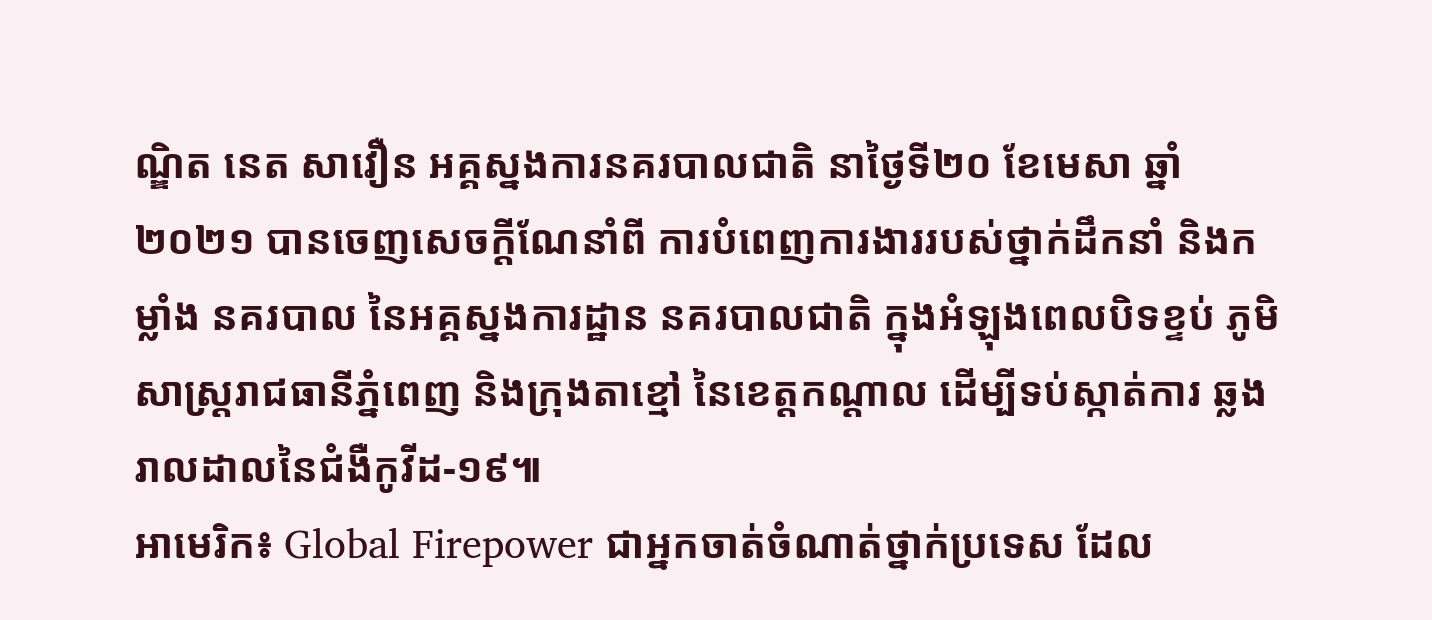ណ្ឌិត នេត សាវឿន អគ្គស្នងការនគរបាលជាតិ នាថ្ងៃទី២០ ខែមេសា ឆ្នាំ២០២១ បានចេញសេចក្ដីណែនាំពី ការបំពេញការងាររបស់ថ្នាក់ដឹកនាំ និងកម្លាំង នគរបាល នៃអគ្គស្នងការដ្ឋាន នគរបាលជាតិ ក្នុងអំឡុងពេលបិទខ្ទប់ ភូមិសាស្ដ្ររាជធានីភ្នំពេញ និងក្រុងតាខ្មៅ នៃខេត្តកណ្ដាល ដើម្បីទប់ស្កាត់ការ ឆ្លងរាលដាលនៃជំងឺកូវីដ-១៩៕
អាមេរិក៖ Global Firepower ជាអ្នកចាត់ចំណាត់ថ្នាក់ប្រទេស ដែល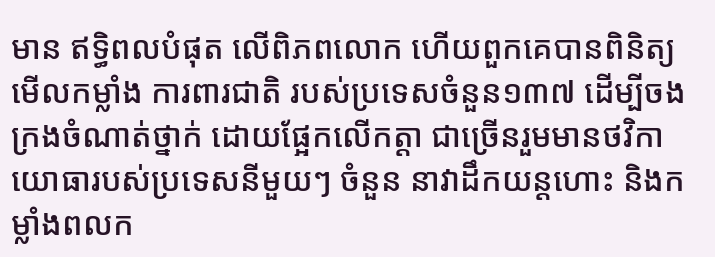មាន ឥទ្ធិពលបំផុត លើពិភពលោក ហើយពួកគេបានពិនិត្យ មើលកម្លាំង ការពារជាតិ របស់ប្រទេសចំនួន១៣៧ ដើម្បីចងក្រងចំណាត់ថ្នាក់ ដោយផ្អែកលើកត្តា ជាច្រើនរួមមានថវិកា យោធារបស់ប្រទេសនីមួយៗ ចំនួន នាវាដឹកយន្តហោះ និងកម្លាំងពលក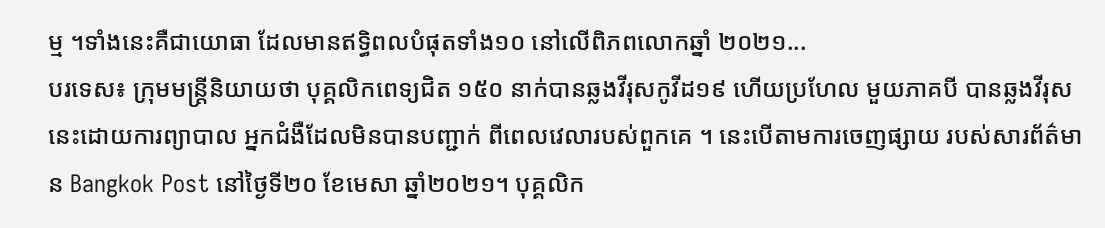ម្ម ។ទាំងនេះគឺជាយោធា ដែលមានឥទ្ធិពលបំផុតទាំង១០ នៅលើពិភពលោកឆ្នាំ ២០២១...
បរទេស៖ ក្រុមមន្រ្តីនិយាយថា បុគ្គលិកពេទ្យជិត ១៥០ នាក់បានឆ្លងវីរុសកូវីដ១៩ ហើយប្រហែល មួយភាគបី បានឆ្លងវីរុសនេះដោយការព្យាបាល អ្នកជំងឺដែលមិនបានបញ្ជាក់ ពីពេលវេលារបស់ពួកគេ ។ នេះបើតាមការចេញផ្សាយ របស់សារព័ត៌មាន Bangkok Post នៅថ្ងៃទី២០ ខែមេសា ឆ្នាំ២០២១។ បុគ្គលិក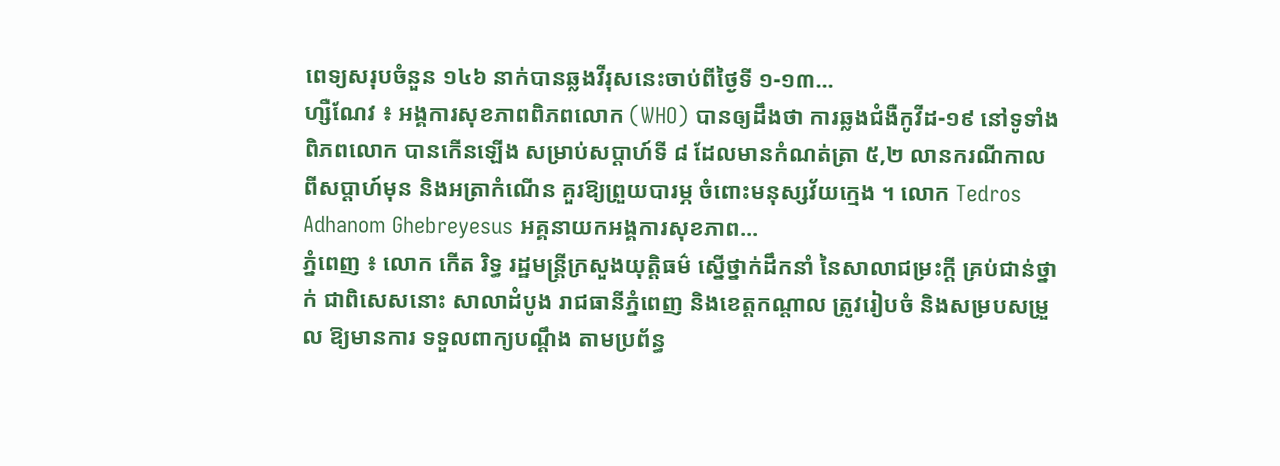ពេទ្យសរុបចំនួន ១៤៦ នាក់បានឆ្លងវីរុសនេះចាប់ពីថ្ងៃទី ១-១៣...
ហ្សឺណែវ ៖ អង្គការសុខភាពពិភពលោក (WHO) បានឲ្យដឹងថា ការឆ្លងជំងឺកូវីដ-១៩ នៅទូទាំងពិភពលោក បានកើនឡើង សម្រាប់សប្តាហ៍ទី ៨ ដែលមានកំណត់ត្រា ៥,២ លានករណីកាលពីសប្តាហ៍មុន និងអត្រាកំណើន គួរឱ្យព្រួយបារម្ភ ចំពោះមនុស្សវ័យក្មេង ។ លោក Tedros Adhanom Ghebreyesus អគ្គនាយកអង្គការសុខភាព...
ភ្នំពេញ ៖ លោក កើត រិទ្ធ រដ្ឋមន្ដ្រីក្រសួងយុត្តិធម៌ ស្នើថ្នាក់ដឹកនាំ នៃសាលាជម្រះក្ដី គ្រប់ជាន់ថ្នាក់ ជាពិសេសនោះ សាលាដំបូង រាជធានីភ្នំពេញ និងខេត្តកណ្តាល ត្រូវរៀបចំ និងសម្របសម្រួល ឱ្យមានការ ទទួលពាក្យបណ្ដឹង តាមប្រព័ន្ធ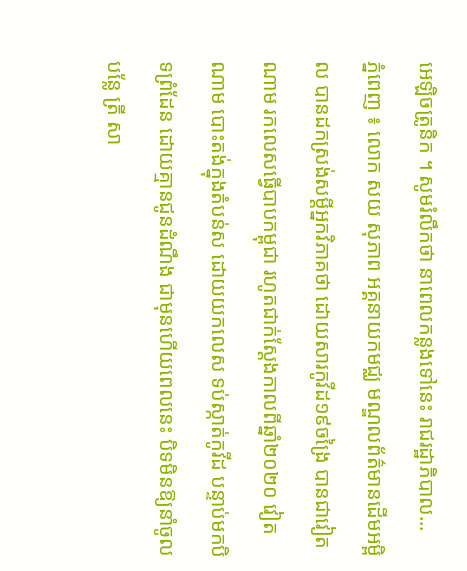អេឡិចត្រូនិក ។ សូមរំលឹកថា នាពេលកន្លងទៅនេះ រាជរដ្ឋាភិបាល...
ភ្នំពេញ ៖ លោក សយ សុភាព អគ្គនាយកមជ្ឈ មណ្ឌលព័ត៌មានដើមអម្ពិល បានដកស្រង់សម្ដីអ្នកវិភាគថា ដោយសារកូវីដ១៩ចង្រៃ បានជាវៀតណាម រកលេសធ្វើបាបកម្ពុជា រហូតជាក់ស្ដែងកាលពីឆ្នាំ២០២០ វៀតណាម បោះតង់ក្នុងតំបន់ស ដោយយកលេស ទប់ស្កាត់កូវីដ បន្ទាប់មកបិទព្រំដែន ដោយគ្មានជូនដំណឹង ជាមុនហើយពេលនេះ បិទមិនឱ្យនាំចូលបន្លែ ត្រី សា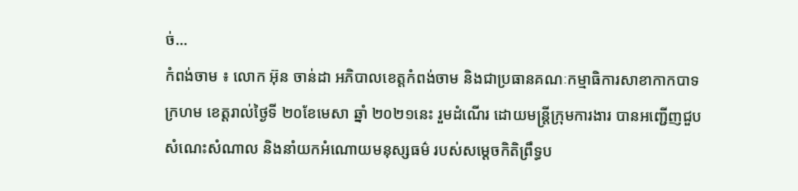ច់...
កំពង់ចាម ៖ លោក អ៊ុន ចាន់ដា អភិបាលខេត្តកំពង់ចាម និងជាប្រធានគណៈកម្មាធិការសាខាកាកបាទក្រហម ខេត្តរាល់ថ្ងៃទី ២០ខែមេសា ឆ្នាំ ២០២១នេះ រួមដំណើរ ដោយមន្ត្រីក្រុមការងារ បានអញ្ជើញជួបសំណេះសំណាល និងនាំយកអំណោយមនុស្សធម៌ របស់សម្ដេចកិតិព្រឹទ្ធប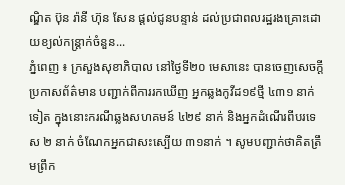ណ្ឌិត ប៊ុន រ៉ានី ហ៊ុន សែន ផ្តល់ជូនបន្ទាន់ ដល់ប្រជាពលរដ្ឋរងគ្រោះដោយខ្យល់កន្ត្រាក់ចំនួន...
ភ្នំពេញ ៖ ក្រសួងសុខាភិបាល នៅថ្ងៃទី២០ មេសានេះ បានចេញសេចក្ដីប្រកាសព័ត៌មាន បញ្ជាក់ពីការរកឃើញ អ្នកឆ្លងកូវីដ១៩ថ្មី ៤៣១ នាក់ទៀត ក្នុងនោះករណីឆ្លងសហគមន៍ ៤២៩ នាក់ និងអ្នកដំណើរពីបរទេស ២ នាក់ ចំណែកអ្នកជាសះស្បើយ ៣១នាក់ ។ សូមបញ្ជាក់ថាគិតត្រឹមព្រឹក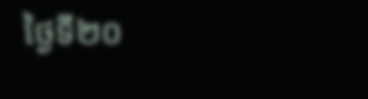ថ្ងៃទី២០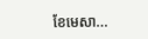ខែមេសា...